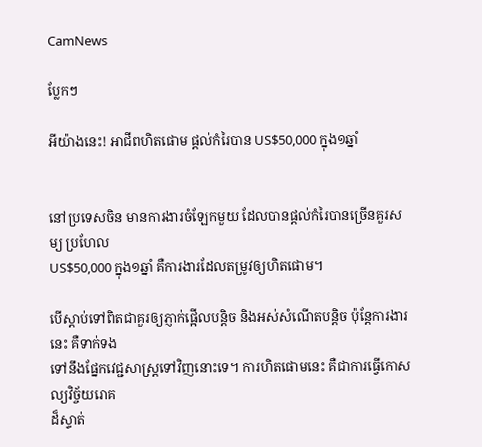CamNews

ប្លែកៗ

អីយ៉ាងនេះ! អាជីពហិតផោម ផ្តល់កំរៃបាន US$50,000 ក្នុង១ឆ្នាំ


នៅប្រទេសចិន មានការងារចំឡែកមួយ ដែលបានផ្តល់កំរៃបានច្រើនគួរសម្យ ប្រហែល
US$50,000 ក្នុង១ឆ្នាំ គឺការងារដែលតម្រូវឲ្យហិតផោម។

បើស្តាប់ទៅពិតជាគួរឲ្យភ្ញាក់ផ្អើលបន្តិច និងអស់សំណើតបន្តិច ប៉ុន្តែការងារនេះ គឺទាក់ទង
ទៅនឹងផ្នែកវេជ្ជសាស្រ្តទៅវិញនោះទេ។ ការហិតផោមនេះ គឺជាការធ្វើកោសល្យវិច្ច័យរោគ
ដ៏ស្ទាត់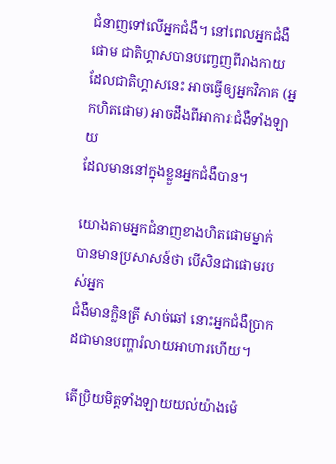ជំនាញទៅលើអ្នកជំងឺ។ នៅពេលអ្នកជំងឺផោម ជាតិហ្គាសបានបញ្ចេញពីរាងកាយ
ដែលជាតិហ្គាសនេះ អាចធ្វើឲ្យអ្នកវិភាគ (អ្នកហិតផោម) អាចដឹងពីអាការៈជំងឺទាំងឡាយ
ដែលមាននៅក្នុងខ្លួនអ្នកជំងឺបាន។

យោងតាមអ្នកជំនាញខាងហិតផោមម្នាក់ បានមានប្រសាសន៍ថា បើសិនជាផោមរបស់អ្នក
ជំងឺមានក្លិនត្រី សាច់ឆៅ នោះអ្នកជំងឺប្រាកដជាមានបញ្ហារំលាយអាហារហើយ។

តើប្រិយមិត្តទាំងឡាយយល់យ៉ាងម៉េ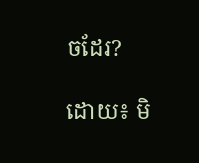ចដែរ?

ដោយ៖ មិ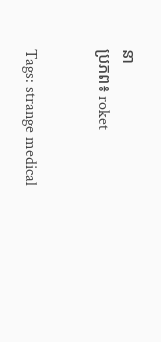នា
ប្រភព៖ roket


Tags: strange medical